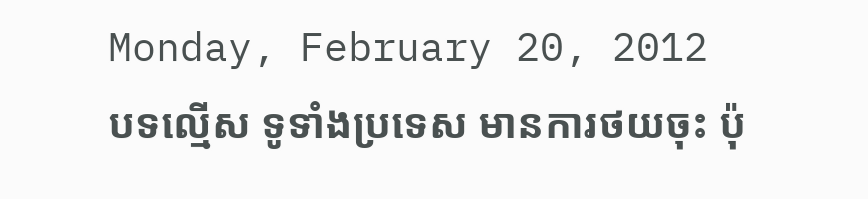Monday, February 20, 2012
បទល្មើស ទូទាំងប្រទេស មានការថយចុះ ប៉ុ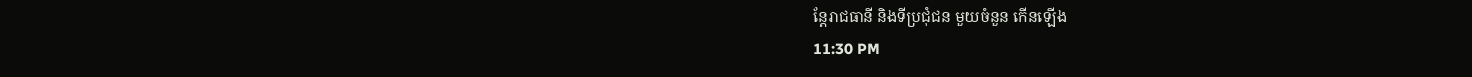ន្តែរាជធានី និងទីប្រជុំជន មួយចំនួន កើនឡើង
11:30 PM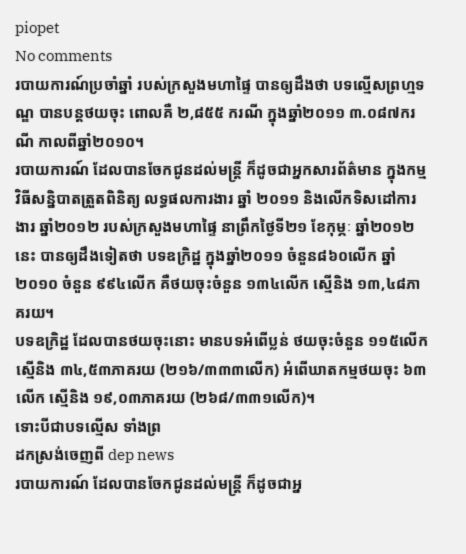piopet
No comments
របាយការណ៍ប្រចាំឆ្នាំ របស់ក្រសួងមហាផ្ទៃ បានឲ្យដឹងថា បទល្មើសព្រហ្មទណ្ឌ បានបន្តថយចុះ ពោលគឺ ២,៨៥៥ ករណី ក្នុងឆ្នាំ២០១១ ៣.០៨៧ករណី កាលពីឆ្នាំ២០១០។
របាយការណ៍ ដែលបានចែកជូនដល់មន្រ្តី ក៏ដូចជាអ្នកសារព័ត៌មាន ក្នុងកម្មវិធីសន្និបាតត្រួតពិនិត្យ លទ្ធផលការងារ ឆ្នាំ ២០១១ និងលើកទិសដៅការងារ ឆ្នាំ២០១២ របស់ក្រសួងមហាផ្ទៃ នាព្រឹកថ្ងៃទី២១ ខែកុម្ភៈ ឆ្នាំ២០១២នេះ បានឲ្យដឹងទៀតថា បទឧក្រិដ្ឋ ក្នុងឆ្នាំ២០១១ ចំនួន៨៦០លើក ឆ្នាំ២០១០ ចំនួន ៩៩៤លើក គឺថយចុះចំនួន ១៣៤លើក ស្មើនិង ១៣,៤៨ភាគរយ។
បទឧក្រិដ្ឋ ដែលបានថយចុះនោះ មានបទអំពើប្លន់ ថយចុះចំនួន ១១៥លើក ស្មើនិង ៣៤,៥៣ភាគរយ (២១៦/៣៣៣លើក) អំពើឃាតកម្មថយចុះ ៦៣លើក ស្មើនិង ១៩,០៣ភាគរយ (២៦៨/៣៣១លើក)។
ទោះបីជាបទល្មើស ទាំងព្រ
ដកស្រង់ចេញពី dep news
របាយការណ៍ ដែលបានចែកជូនដល់មន្រ្តី ក៏ដូចជាអ្ន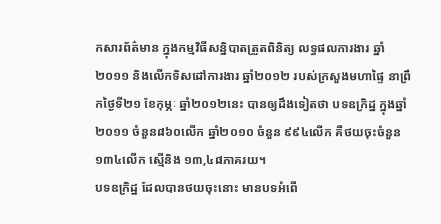កសារព័ត៌មាន ក្នុងកម្មវិធីសន្និបាតត្រួតពិនិត្យ លទ្ធផលការងារ ឆ្នាំ ២០១១ និងលើកទិសដៅការងារ ឆ្នាំ២០១២ របស់ក្រសួងមហាផ្ទៃ នាព្រឹកថ្ងៃទី២១ ខែកុម្ភៈ ឆ្នាំ២០១២នេះ បានឲ្យដឹងទៀតថា បទឧក្រិដ្ឋ ក្នុងឆ្នាំ២០១១ ចំនួន៨៦០លើក ឆ្នាំ២០១០ ចំនួន ៩៩៤លើក គឺថយចុះចំនួន ១៣៤លើក ស្មើនិង ១៣,៤៨ភាគរយ។
បទឧក្រិដ្ឋ ដែលបានថយចុះនោះ មានបទអំពើ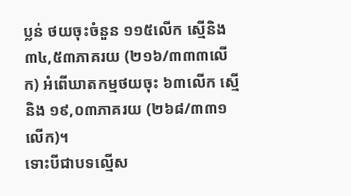ប្លន់ ថយចុះចំនួន ១១៥លើក ស្មើនិង ៣៤,៥៣ភាគរយ (២១៦/៣៣៣លើក) អំពើឃាតកម្មថយចុះ ៦៣លើក ស្មើនិង ១៩,០៣ភាគរយ (២៦៨/៣៣១លើក)។
ទោះបីជាបទល្មើស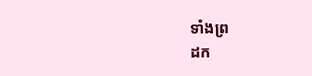ទាំងព្រ
ដក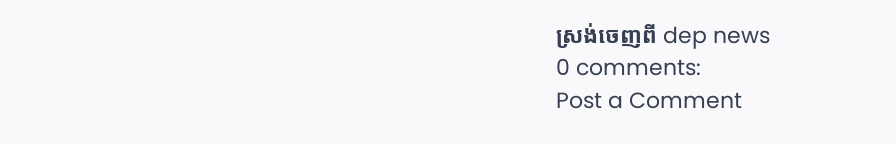ស្រង់ចេញពី dep news
0 comments:
Post a Comment